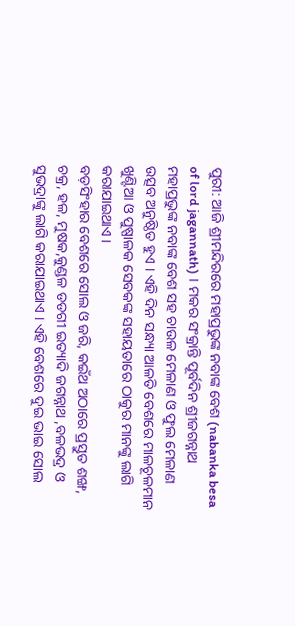ପୁରୀ: ଆଜି ଶ୍ରୀମନ୍ଦିରରେ ମହାପ୍ରଭୁଙ୍କ ନବାଙ୍କ ବେଶ (nabanka besa of lord jagannath) । ମକର ସଂକ୍ରାନ୍ତି ପୂର୍ବଦିନ ଶ୍ରୀଜଗନ୍ନାଥ ମହାପ୍ରଭୁଙ୍କ ନବାଙ୍କ ବେଶ ସହ ଚାଉଳ ମେଳାଣ ଓ ଫୁଲ ମେଳାଣ ଉତ୍ସବ ଅନୁଷ୍ଠିତ ହୁଏ । ଏହି ଦିନ ସନ୍ଧ୍ୟା ଆଳତି ବେଶରେ ମାଳଚୂଳମାନ ଖୁଣ୍ଟିଆ ଓ ପୁଷ୍ପାଳକ ସେବକଙ୍କ ସହାୟତାରେ ଠାକୁର ମାନଙ୍କୁ ଲାଗି କରାଯାଇଥାଏ ।
ବଡ଼ସିଂହାର ବେଶରେ ସୋଲ ଓ ଜରି, କଇଁଥ ଅଠାରେ ପ୍ରସ୍ତୁତ ଶଙ୍ଖ, ଚକ୍ର, ହଳ, ମୁଷକ,କୁଣ୍ଡଳ ଡଡଗୀ ଇତ୍ୟାଦି ଜଗନ୍ନାଥ ,ବଳଭଦ୍ର ଓ ସୁଭଦ୍ରାଙ୍କୁ ଲାଗି କରାଯାଇଥାଏ । ଏହି ବେଶରେ ଦୁଇ ଭାଇ ସୋଲ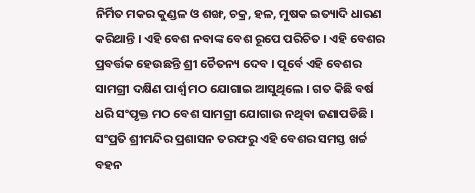ନିର୍ମିତ ମକର କୁଣ୍ଡଳ ଓ ଶଙ୍ଖ, ଚକ୍ର, ହଳ, ମୁଷକ ଇତ୍ୟାଦି ଧାରଣ କରିଥାନ୍ତି । ଏହି ବେଶ ନବାଙ୍କ ବେଶ ରୂପେ ପରିଚିତ । ଏହି ବେଶର ପ୍ରବର୍ତ୍ତକ ହେଉଛନ୍ତି ଶ୍ରୀ ଚୈତନ୍ୟ ଦେବ । ପୂର୍ବେ ଏହି ବେଶର ସାମଗ୍ରୀ ଦକ୍ଷିଣ ପାର୍ଶ୍ବ ମଠ ଯୋଗାଇ ଆସୁଥିଲେ । ଗତ କିଛି ବର୍ଷ ଧରି ସଂପୃକ୍ତ ମଠ ବେଶ ସାମଗ୍ରୀ ଯୋଗାଉ ନଥିବା ଜଣାପଡିଛି । ସଂପ୍ରତି ଶ୍ରୀମନ୍ଦିର ପ୍ରଶାସନ ତରଫରୁ ଏହି ବେଶର ସମସ୍ତ ଖର୍ଚ୍ଚ ବହନ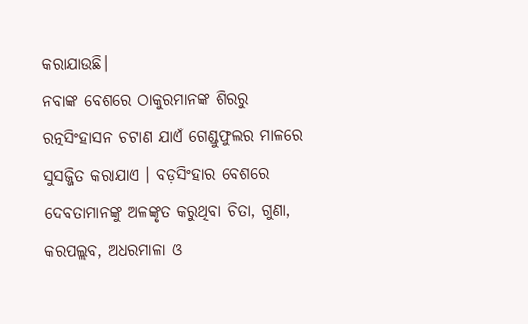କରାଯାଉଛି।
ନବାଙ୍କ ବେଶରେ ଠାକୁରମାନଙ୍କ ଶିରରୁ ରତ୍ନସିଂହାସନ ଚଟାଣ ଯାଏଁ ଗେଣ୍ଡୁଫୁଲର ମାଳରେ ସୁସଜ୍ଜିତ କରାଯାଏ । ବଡ଼ସିଂହାର ବେଶରେ ଦେବତାମାନଙ୍କୁ ଅଳଙ୍କୃତ କରୁଥିବା ଚିତା, ଗୁଣା, କରପଲ୍ଲବ, ଅଧରମାଳା ଓ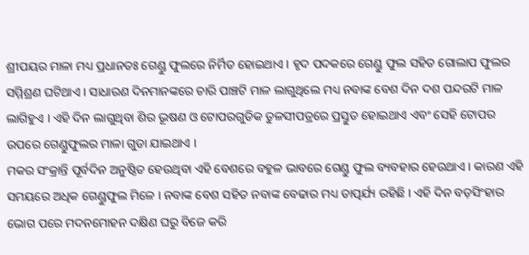ଶ୍ରୀପୟର ମାଳା ମଧ୍ୟ ପ୍ରଧାନତଃ ଗେଣ୍ଡୁ ଫୁଲରେ ନିର୍ମିତ ହୋଇଥାଏ । ହୃଦ ପଦକରେ ଗେଣ୍ଡୁ ଫୁଲ ସହିତ ଗୋଲାପ ଫୁଲର ସମ୍ମିଶ୍ରଣ ଘଟିଥାଏ । ସାଧାରଣ ଦିନମାନଙ୍କରେ ଚାରି ପାଞ୍ଚଟି ମାଳ ଲାଗୁଥିଲେ ମଧ୍ୟ ନବାଙ୍କ ବେଶ ଦିନ ଦଶ ପନ୍ଦରଟି ମାଳ ଲାଗିହୁଏ । ଏହି ଦିନ ଲାଗୁଥିବା ଶିର ଭୂଷଣ ଓ ଟୋପରଗୁଡିକ ତୁଳସୀପତ୍ରରେ ପ୍ରସ୍ତୁତ ହୋଇଥାଏ ଏବଂ ସେହି ଟୋପର ଉପରେ ଗେଣ୍ଡୁଫୁଲର ମାଳା ଗୁଡା ଯାଇଥାଏ ।
ମକର ସଂକ୍ରାନ୍ତି ପୂର୍ବଦିନ ଅନୁଷ୍ଠିତ ହେଉଥିବା ଏହି ବେଶରେ ବହୁଳ ଭାବରେ ଗେଣ୍ଡୁ ଫୁଲ ବ୍ୟବହାର ହେଉଥାଏ । କାରଣ ଏହି ସମୟରେ ଅଧିକ ଗେଣ୍ଡୁଫୁଲ ମିଳେ । ନବାଙ୍କ ବେଶ ସହିତ ନବାଙ୍କ ବେଢାର ମଧ୍ୟ ତାତ୍ପର୍ଯ୍ୟ ରହିଛି । ଏହି ଦିନ ବଡ଼ସିଂହାର ଭୋଗ ପରେ ମଦନମୋହନ ଦକ୍ଷିଣ ଘରୁ ବିଜେ କରି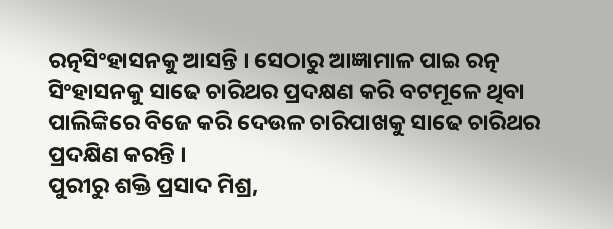ରତ୍ନସିଂହାସନକୁ ଆସନ୍ତି । ସେଠାରୁ ଆଜ୍ଞାମାଳ ପାଇ ରତ୍ନ ସିଂହାସନକୁ ସାଢେ ଚାରିଥର ପ୍ରଦକ୍ଷଣ କରି ବଟମୂଳେ ଥିବା ପାଲିଙ୍କିରେ ବିଜେ କରି ଦେଉଳ ଚାରିପାଖକୁ ସାଢେ ଚାରିଥର ପ୍ରଦକ୍ଷିଣ କରନ୍ତି ।
ପୁରୀରୁ ଶକ୍ତି ପ୍ରସାଦ ମିଶ୍ର,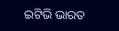ଇଟିଭି ଭାରତ